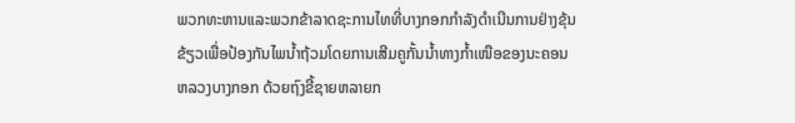ພວກທະຫານແລະພວກຂ້າລາດຊະການໄທທີ່ບາງກອກກໍາລັງດຳເນີນການຢ່າງຂຸ້ນ
ຂ້ຽວເພື່ອປ້ອງກັນໄພນໍ້າຖ້ວມໂດຍການເສີມຄູກັ້ນນໍ້າທາງກໍ້າເໜືອຂອງນະຄອນ
ຫລວງບາງກອກ ດ້ວຍຖົງຂີ້ຊາຍຫລາຍກ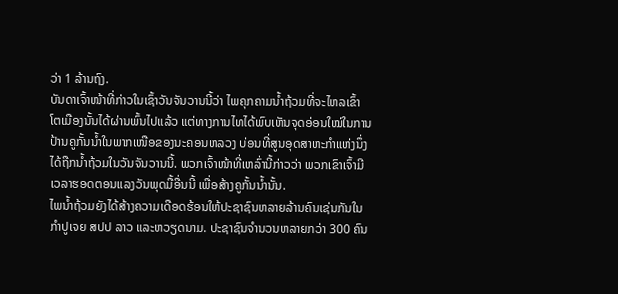ວ່າ 1 ລ້ານຖົງ.
ບັນດາເຈົ້າໜ້າທີ່ກ່າວໃນເຊົ້າວັນຈັນວານນີ້ວ່າ ໄພຄຸກຄາມນໍ້າຖ້ວມທີ່ຈະໄຫລເຂົ້າ
ໂຕເມືອງນັ້ນໄດ້ຜ່ານພົ້ນໄປແລ້ວ ແຕ່ທາງການໄທໄດ້ພົບເຫັນຈຸດອ່ອນໃໝ່ໃນການ
ປ້ານຄູກັ້ນນໍ້າໃນພາກເໜືອຂອງນະຄອນຫລວງ ບ່ອນທີ່ສູນອຸດສາຫະກໍາແຫ່ງນຶ່ງ
ໄດ້ຖືກນໍ້າຖ້ວມໃນວັນຈັນວານນີ້. ພວກເຈົ້າໜ້າທີ່ເຫລົ່ານີ້ກ່າວວ່າ ພວກເຂົາເຈົ້າມີ
ເວລາຮອດຕອນແລງວັນພຸດມື້ອື່ນນີ້ ເພື່ອສ້າງຄູກັ້ນນໍ້ານັ້ນ.
ໄພນໍ້າຖ້ວມຍັງໄດ້ສ້າງຄວາມເດືອດຮ້ອນໃຫ້ປະຊາຊົນຫລາຍລ້ານຄົນເຊ່ນກັນໃນ
ກໍາປູເຈຍ ສປປ ລາວ ແລະຫວຽດນາມ. ປະຊາຊົນຈໍານວນຫລາຍກວ່າ 300 ຄົນ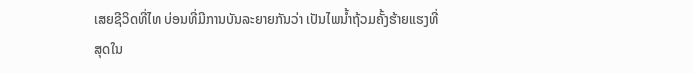ເສຍຊີວິດທີ່ໄທ ບ່ອນທີ່ມີການບັນລະຍາຍກັນວ່າ ເປັນໄພນໍ້າຖ້ວມຄັ້ງຮ້າຍແຮງທີ່
ສຸດໃນ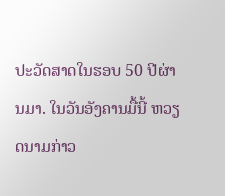ປະວັດສາດໃນຮອບ 50 ປີຜ່ານມາ. ໃນວັນອັງຄານມື້ນີ້ ຫວຽດນາມກ່າວ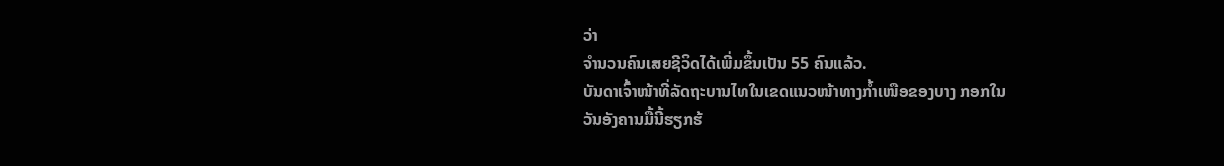ວ່າ
ຈໍານວນຄົນເສຍຊີວິດໄດ້ເພີ່ມຂຶ້ນເປັນ 55 ຄົນແລ້ວ.
ບັນດາເຈົ້າໜ້າທີ່ລັດຖະບານໄທໃນເຂດແນວໜ້າທາງກໍ້າເໜືອຂອງບາງ ກອກໃນ
ວັນອັງຄານມື້ນີ້ຮຽກຮ້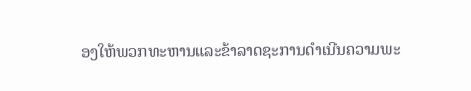ອງໃຫ້ພວກທະຫານແລະຂ້າລາດຊະການດຳເນີນຄວາມພະ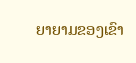ຍາຍາມຂອງເຂົາ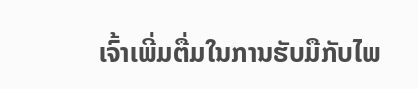ເຈົ້າເພີ່ມຕື່ມໃນການຮັບມືກັບໄພ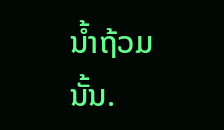ນໍ້າຖ້ວມນັ້ນ.